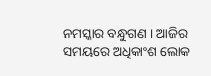ନମସ୍କାର ବନ୍ଧୁଗଣ । ଆଜିର ସମୟରେ ଅଧିକାଂଶ ଲୋକ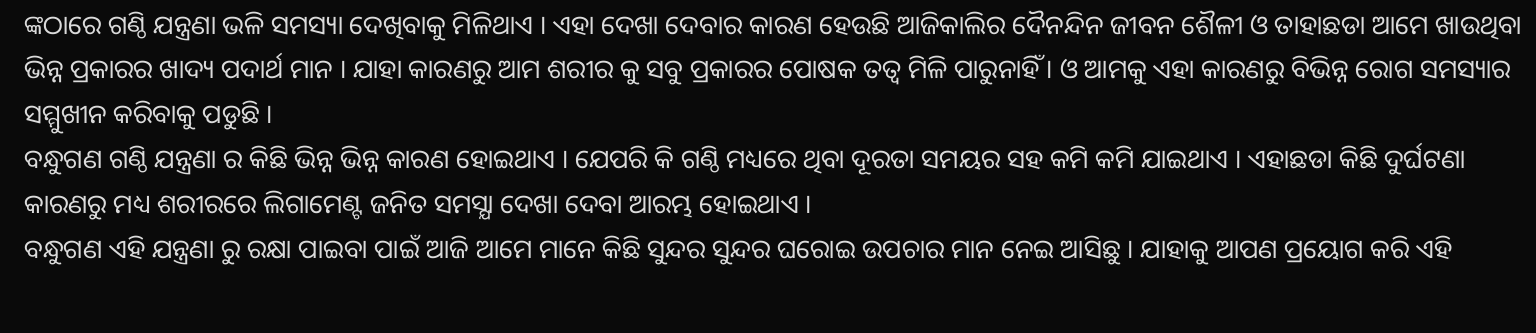ଙ୍କଠାରେ ଗଣ୍ଠି ଯନ୍ତ୍ରଣା ଭଳି ସମସ୍ୟା ଦେଖିବାକୁ ମିଳିଥାଏ । ଏହା ଦେଖା ଦେବାର କାରଣ ହେଉଛି ଆଜିକାଲିର ଦୈନନ୍ଦିନ ଜୀବନ ଶୈଳୀ ଓ ତାହାଛଡା ଆମେ ଖାଉଥିବା ଭିନ୍ନ ପ୍ରକାରର ଖାଦ୍ୟ ପଦାର୍ଥ ମାନ । ଯାହା କାରଣରୁ ଆମ ଶରୀର କୁ ସବୁ ପ୍ରକାରର ପୋଷକ ତତ୍ଵ ମିଳି ପାରୁନାହିଁ । ଓ ଆମକୁ ଏହା କାରଣରୁ ବିଭିନ୍ନ ରୋଗ ସମସ୍ୟାର ସମ୍ମୁଖୀନ କରିବାକୁ ପଡୁଛି ।
ବନ୍ଧୁଗଣ ଗଣ୍ଠି ଯନ୍ତ୍ରଣା ର କିଛି ଭିନ୍ନ ଭିନ୍ନ କାରଣ ହୋଇଥାଏ । ଯେପରି କି ଗଣ୍ଠି ମଧ୍ୟରେ ଥିବା ଦୂରତା ସମୟର ସହ କମି କମି ଯାଇଥାଏ । ଏହାଛଡା କିଛି ଦୁର୍ଘଟଣା କାରଣରୁ ମଧ୍ୟ ଶରୀରରେ ଲିଗାମେଣ୍ଟ ଜନିତ ସମସ୍ଯା ଦେଖା ଦେବା ଆରମ୍ଭ ହୋଇଥାଏ ।
ବନ୍ଧୁଗଣ ଏହି ଯନ୍ତ୍ରଣା ରୁ ରକ୍ଷା ପାଇବା ପାଇଁ ଆଜି ଆମେ ମାନେ କିଛି ସୁନ୍ଦର ସୁନ୍ଦର ଘରୋଇ ଉପଚାର ମାନ ନେଇ ଆସିଛୁ । ଯାହାକୁ ଆପଣ ପ୍ରୟୋଗ କରି ଏହି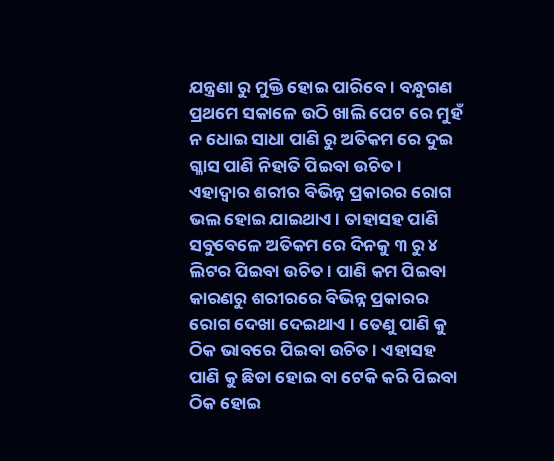ଯନ୍ତ୍ରଣା ରୁ ମୁକ୍ତି ହୋଇ ପାରିବେ । ବନ୍ଧୁଗଣ ପ୍ରଥମେ ସକାଳେ ଉଠି ଖାଲି ପେଟ ରେ ମୁହଁ ନ ଧୋଇ ସାଧା ପାଣି ରୁ ଅତିକମ ରେ ଦୁଇ ଗ୍ଳାସ ପାଣି ନିହାତି ପିଇବା ଉଚିତ ।
ଏହାଦ୍ଵାର ଶରୀର ବିଭିନ୍ନ ପ୍ରକାରର ରୋଗ ଭଲ ହୋଇ ଯାଇଥାଏ । ତାହାସହ ପାଣି ସବୁବେଳେ ଅତିକମ ରେ ଦିନକୁ ୩ ରୁ ୪ ଲିଟର ପିଇବା ଉଚିତ । ପାଣି କମ ପିଇବା କାରଣରୁ ଶରୀରରେ ବିଭିନ୍ନ ପ୍ରକାରର ରୋଗ ଦେଖା ଦେଇଥାଏ । ତେଣୁ ପାଣି କୁ ଠିକ ଭାବରେ ପିଇବା ଉଚିତ । ଏହାସହ ପାଣି କୁ ଛିଡା ହୋଇ ବା ଟେକି କରି ପିଇବା ଠିକ ହୋଇ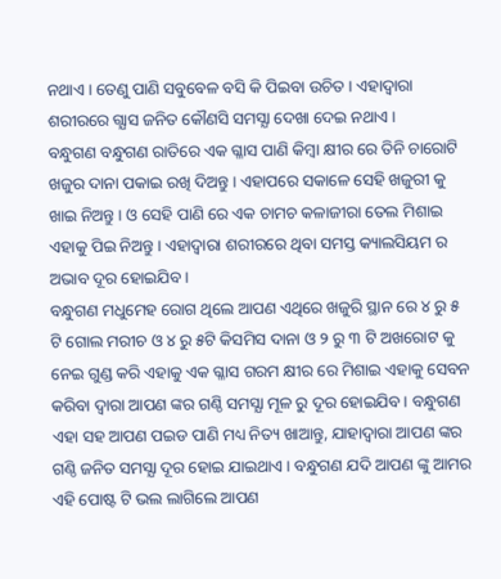ନଥାଏ । ତେଣୁ ପାଣି ସବୁବେଳ ବସି କି ପିଇବା ଉଚିତ । ଏହାଦ୍ଵାରା ଶରୀରରେ ଗ୍ଯାସ ଜନିତ କୌଣସି ସମସ୍ଯା ଦେଖା ଦେଇ ନଥାଏ ।
ବନ୍ଧୁଗଣ ବନ୍ଧୁଗଣ ରାତିରେ ଏକ ଗ୍ଳାସ ପାଣି କିମ୍ବା କ୍ଷୀର ରେ ତିନି ଚାରୋଟି ଖଜୁର ଦାନା ପକାଇ ରଖି ଦିଅନ୍ତୁ । ଏହାପରେ ସକାଳେ ସେହି ଖଜୁରୀ କୁ ଖାଇ ନିଅନ୍ତୁ । ଓ ସେହି ପାଣି ରେ ଏକ ଚାମଚ କଳାଜୀରା ତେଲ ମିଶାଇ ଏହାକୁ ପିଇ ନିଅନ୍ତୁ । ଏହାଦ୍ବାରା ଶରୀରରେ ଥିବା ସମସ୍ତ କ୍ୟାଲସିୟମ ର ଅଭାବ ଦୂର ହୋଇଯିବ ।
ବନ୍ଧୁଗଣ ମଧୁମେହ ରୋଗ ଥିଲେ ଆପଣ ଏଥିରେ ଖଜୁରି ସ୍ଥାନ ରେ ୪ ରୁ ୫ ଟି ଗୋଲ ମରୀଚ ଓ ୪ ରୁ ୫ଟି କିସମିସ ଦାନା ଓ ୨ ରୁ ୩ ଟି ଅଖରୋଟ କୁ ନେଇ ଗୁଣ୍ଡ କରି ଏହାକୁ ଏକ ଗ୍ଳାସ ଗରମ କ୍ଷୀର ରେ ମିଶାଇ ଏହାକୁ ସେବନ କରିବା ଦ୍ଵାରା ଆପଣ ଙ୍କର ଗଣ୍ଠି ସମସ୍ଯା ମୂଳ ରୁ ଦୂର ହୋଇଯିବ । ବନ୍ଧୁଗଣ ଏହା ସହ ଆପଣ ପଇଡ ପାଣି ମଧ୍ୟ ନିତ୍ୟ ଖାଆନ୍ତୁ, ଯାହାଦ୍ଵାରା ଆପଣ ଙ୍କର ଗଣ୍ଠି ଜନିତ ସମସ୍ଯା ଦୂର ହୋଇ ଯାଇଥାଏ । ବନ୍ଧୁଗଣ ଯଦି ଆପଣ ଙ୍କୁ ଆମର ଏହି ପୋଷ୍ଟ ଟି ଭଲ ଲାଗିଲେ ଆପଣ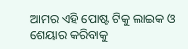ଆମର ଏହି ପୋଷ୍ଟ ଟିକୁ ଲାଇକ ଓ ଶେୟାର କରିବାକୁ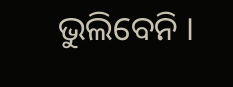ଭୁଲିବେନି ।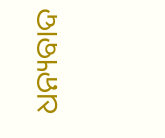ଧନ୍ୟବାଦ